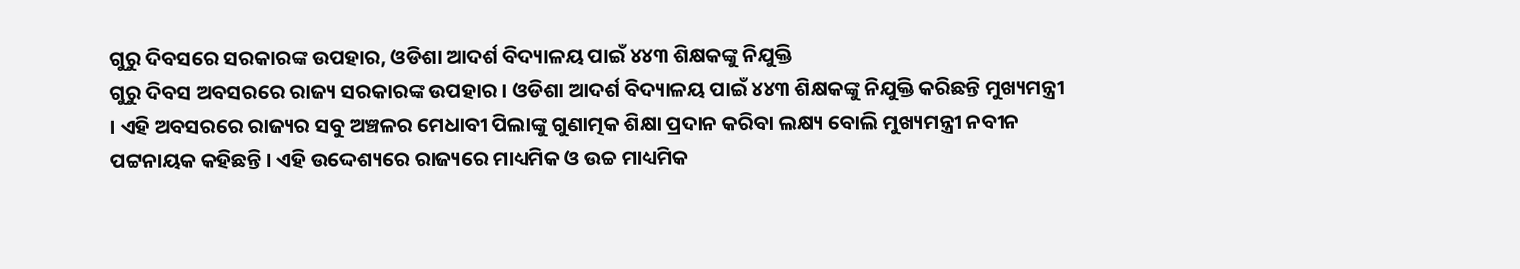ଗୁରୁ ଦିବସରେ ସରକାରଙ୍କ ଉପହାର, ଓଡିଶା ଆଦର୍ଶ ବିଦ୍ୟାଳୟ ପାଇଁ ୪୪୩ ଶିକ୍ଷକଙ୍କୁ ନିଯୁକ୍ତି
ଗୁରୁ ଦିବସ ଅବସରରେ ରାଜ୍ୟ ସରକାରଙ୍କ ଉପହାର । ଓଡିଶା ଆଦର୍ଶ ବିଦ୍ୟାଳୟ ପାଇଁ ୪୪୩ ଶିକ୍ଷକଙ୍କୁ ନିଯୁକ୍ତି କରିଛନ୍ତି ମୁଖ୍ୟମନ୍ତ୍ରୀ । ଏହି ଅବସରରେ ରାଜ୍ୟର ସବୁ ଅଞ୍ଚଳର ମେଧାବୀ ପିଲାଙ୍କୁ ଗୁଣାତ୍ମକ ଶିକ୍ଷା ପ୍ରଦାନ କରିବା ଲକ୍ଷ୍ୟ ବୋଲି ମୁଖ୍ୟମନ୍ତ୍ରୀ ନବୀନ ପଟ୍ଟନାୟକ କହିଛନ୍ତି । ଏହି ଉଦ୍ଦେଶ୍ୟରେ ରାଜ୍ୟରେ ମାଧ୍ୟମିକ ଓ ଉଚ୍ଚ ମାଧ୍ୟମିକ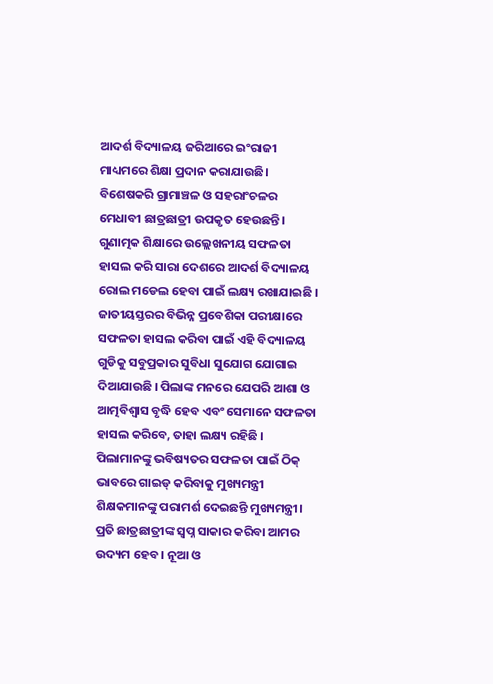ଆଦର୍ଶ ବିଦ୍ୟାଳୟ ଜରିଆରେ ଇଂରାଜୀ ମାଧ୍ୟମରେ ଶିକ୍ଷା ପ୍ରଦାନ କରାଯାଉଛି। ବିଶେଷକରି ଗ୍ରାମାଞ୍ଚଳ ଓ ସହରାଂଚଳର ମେଧାବୀ ଛାତ୍ରଛାତ୍ରୀ ଉପକୃତ ହେଉଛନ୍ତି । ଗୁଣାତ୍ମକ ଶିକ୍ଷାରେ ଉଲ୍ଲେଖନୀୟ ସଫଳତା ହାସଲ କରି ସାରା ଦେଶରେ ଆଦର୍ଶ ବିଦ୍ୟାଳୟ ରୋଲ ମଡେଲ ହେବା ପାଇଁ ଲକ୍ଷ୍ୟ ରଖାଯାଇଛି ।
ଜାତୀୟସ୍ତରର ବିଭିନ୍ନ ପ୍ରବେଶିକା ପରୀକ୍ଷାରେ ସଫଳତା ହାସଲ କରିବା ପାଇଁ ଏହି ବିଦ୍ୟାଳୟ ଗୁଡିକୁ ସବୁପ୍ରକାର ସୁବିଧା ସୁଯୋଗ ଯୋଗାଇ ଦିଆଯାଉଛି । ପିଲାଙ୍କ ମନରେ ଯେପରି ଆଶା ଓ ଆତ୍ମବିଶ୍ବାସ ବୃଦ୍ଧି ହେବ ଏବଂ ସେମାନେ ସଫଳତା ହାସଲ କରିବେ, ତାହା ଲକ୍ଷ୍ୟ ରହିଛି । ପିଲାମାନଙ୍କୁ ଭବିଷ୍ୟତର ସଫଳତା ପାଇଁ ଠିକ୍ ଭାବରେ ଗାଇଡ୍ କରିବାକୁ ମୁଖ୍ୟମନ୍ତ୍ରୀ ଶିକ୍ଷକମାନଙ୍କୁ ପରାମର୍ଶ ଦେଇଛନ୍ତି ମୁଖ୍ୟମନ୍ତ୍ରୀ। ପ୍ରତି ଛାତ୍ରଛାତ୍ରୀଙ୍କ ସ୍ବପ୍ନ ସାକାର କରିବା ଆମର ଉଦ୍ୟମ ହେବ । ନୂଆ ଓ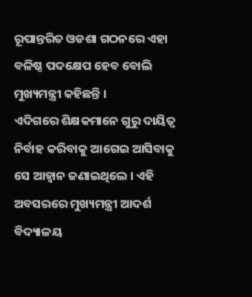ରୂପାନ୍ତରିତ ଓଡଶା ଗଠନରେ ଏହା ବଳିଷ୍ଠ ପଦକ୍ଷେପ ହେବ ବୋଲି ମୁଖ୍ୟମନ୍ତ୍ରୀ କହିଛନ୍ତି ।
ଏଦିଗରେ ଶିକ୍ଷକମାନେ ଗୁରୁ ଦାୟିତ୍ୱ ନିର୍ବାହ କରିବାକୁ ଆଗେଇ ଆସିବାକୁ ସେ ଆହ୍ଵାନ ଜଣାଇଥିଲେ । ଏହି ଅବସରରେ ମୁଖ୍ୟମନ୍ତ୍ରୀ ଆଦର୍ଶ ବିଦ୍ୟାଳୟ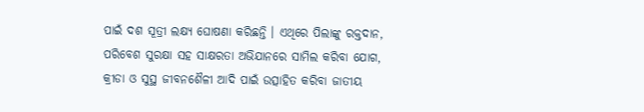ପାଇଁ ଦଶ ସୂତ୍ରୀ ଲକ୍ଷ୍ୟ ଘୋଷଣା କରିଛନ୍ତି । ଏଥିରେ ପିଲାଙ୍କୁ ରକ୍ତଦାନ, ପରିବେଶ ସୁରକ୍ଷା ସହ ସାକ୍ଷରତା ଅଭିଯାନରେ ସାମିଲ କରିବା ଯୋଗ, କ୍ରୀଡା ଓ ସୁସ୍ଥ ଜୀବନଶୈଳୀ ଆଦି ପାଇଁ ଉତ୍ସାହିତ କରିବା ଜାତୀୟ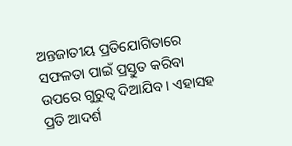ଅନ୍ତଜାତୀୟ ପ୍ରତିଯୋଗିତାରେ ସଫଳତା ପାଇଁ ପ୍ରସ୍ତୁତ କରିବା ଉପରେ ଗୁରୁତ୍ବ ଦିଆଯିବ । ଏହାସହ ପ୍ରତି ଆଦର୍ଶ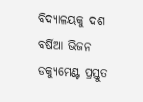ବିଦ୍ୟାଳୟକୁ ଦଶ ବର୍ଷିଆ ଭିଜନ ଡକ୍ୟୁମେଣ୍ଟ ପ୍ରସ୍ତୁତ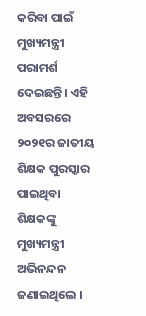କରିବା ପାଇଁ ମୁଖ୍ୟମନ୍ତ୍ରୀ ପରାମର୍ଶ ଦେଇଛନ୍ତି। ଏହି ଅବସରରେ ୨୦୨୧ର ଜାତୀୟ ଶିକ୍ଷକ ପୁରସ୍କାର ପାଇଥିବା ଶିକ୍ଷକଙ୍କୁ ମୁଖ୍ୟମନ୍ତ୍ରୀ ଅଭିନନ୍ଦନ ଜଣାଇଥିଲେ ।